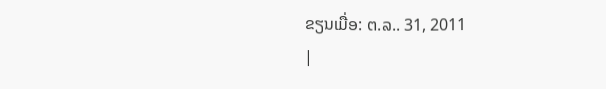ຂຽນເມື່ອ: ຕ.ລ.. 31, 2011
|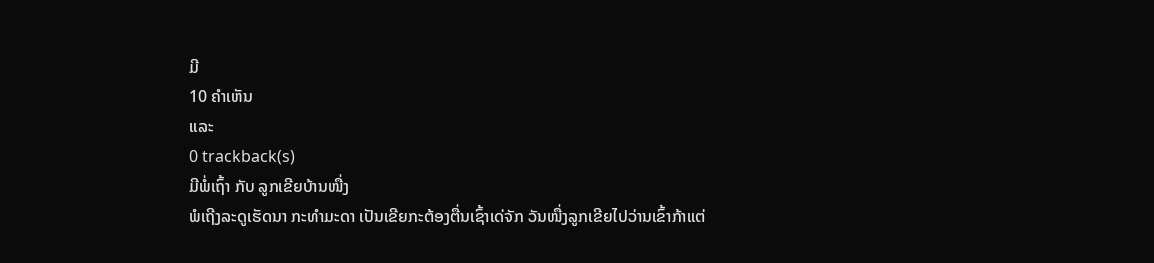ມີ
10 ຄຳເຫັນ
ແລະ
0 trackback(s)
ມີພໍ່ເຖົ້າ ກັບ ລູກເຂີຍບ້ານໜື່ງ
ພໍເຖີງລະດູເຮັດນາ ກະທຳມະດາ ເປັນເຂີຍກະຕ້ອງຕື່ນເຊົ້າເດ່ຈັກ ວັນໜື່ງລູກເຂີຍໄປວ່ານເຂົ້າກ້າແຕ່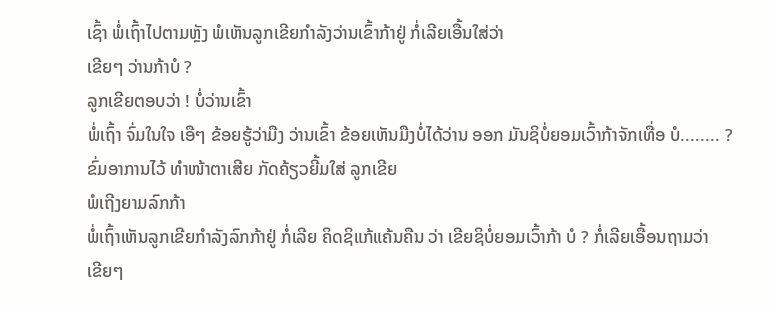ເຊົ້າ ພໍ່ເຖົ້າໄປຕາມຫຼັງ ພໍເຫັນລູກເຂີຍກຳລັງວ່ານເຂົ້າກ້າຢູ່ ກໍ່ເລີຍເອື້ນໃສ່ວ່າ
ເຂີຍໆ ວ່ານກ້າບໍ ?
ລູກເຂີຍຕອບວ່າ ! ບໍ່ວ່ານເຂົ້າ
ພໍ່ເຖົ້າ ຈົ່ມໃນໃຈ ເອືໆ ຂ້ອຍຮູ້ວ່າມືງ ວ່ານເຂົ້າ ຂ້ອຍເຫັນມືງບໍ່ໄດ້ວ່ານ ອອກ ມັນຊິບໍ່ຍອມເວົ້າກ້າຈັກເທື່ອ ບໍ........ ? ຂົ່ມອາການໄວ້ ທຳໜ້າຕາເສີຍ ກັດຄ້ຽວຍີ້ມໃສ່ ລູກເຂີຍ
ພໍເຖີງຍາມລົກກ້າ
ພໍ່ເຖົ້າເຫັນລູກເຂີຍກຳລັງລົກກ້າຢູ່ ກໍ່ເລີຍ ຄິດຊິແກ້ແຄ້ນຄືນ ວ່າ ເຂີຍຊິບໍ່ຍອມເວົ້າກ້າ ບໍ ? ກໍ່ເລີຍເອື້ອນຖາມວ່າ
ເຂີຍໆ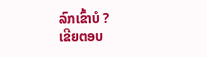ລົກເຂົ້າບໍ ?
ເຂີຍຕອບ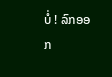ບໍ່ ! ລົກອອກ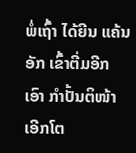ພໍ່ເຖົ້າ ໄດ້ຍີນ ແຄ້ນອັກ ເຂົ້າຕີ່ມອີກ ເອົາ ກຳປັ້ນຕິໜ້າເອີກໂຕ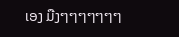ເອງ ມືງໆໆໆໆໆໆໆ